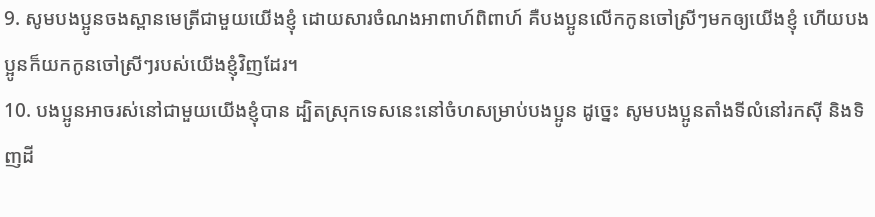9. សូមបងប្អូនចងស្ពានមេត្រីជាមួយយើងខ្ញុំ ដោយសារចំណងអាពាហ៍ពិពាហ៍ គឺបងប្អូនលើកកូនចៅស្រីៗមកឲ្យយើងខ្ញុំ ហើយបងប្អូនក៏យកកូនចៅស្រីៗរបស់យើងខ្ញុំវិញដែរ។
10. បងប្អូនអាចរស់នៅជាមួយយើងខ្ញុំបាន ដ្បិតស្រុកទេសនេះនៅចំហសម្រាប់បងប្អូន ដូច្នេះ សូមបងប្អូនតាំងទីលំនៅរកស៊ី និងទិញដី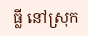ធ្លី នៅស្រុក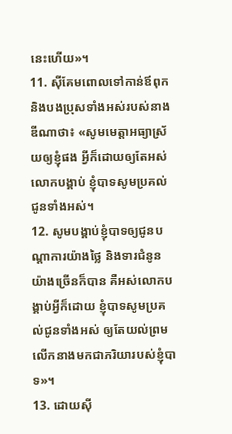នេះហើយ»។
11. ស៊ីគែមពោលទៅកាន់ឪពុក និងបងប្រុសទាំងអស់របស់នាងឌីណាថា៖ «សូមមេត្តាអធ្យាស្រ័យឲ្យខ្ញុំផង អ្វីក៏ដោយឲ្យតែអស់លោកបង្គាប់ ខ្ញុំបាទសូមប្រគល់ជូនទាំងអស់។
12. សូមបង្គាប់ខ្ញុំបាទឲ្យជូនបណ្ដាការយ៉ាងថ្លៃ និងទារជំនូនយ៉ាងច្រើនក៏បាន គឺអស់លោកបង្គាប់អ្វីក៏ដោយ ខ្ញុំបាទសូមប្រគល់ជូនទាំងអស់ ឲ្យតែយល់ព្រមលើកនាងមកជាភរិយារបស់ខ្ញុំបាទ»។
13. ដោយស៊ី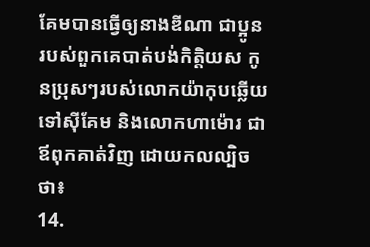គែមបានធ្វើឲ្យនាងឌីណា ជាប្អូនរបស់ពួកគេបាត់បង់កិត្តិយស កូនប្រុសៗរបស់លោកយ៉ាកុបឆ្លើយទៅស៊ីគែម និងលោកហាម៉ោរ ជាឪពុកគាត់វិញ ដោយកលល្បិចថា៖
14.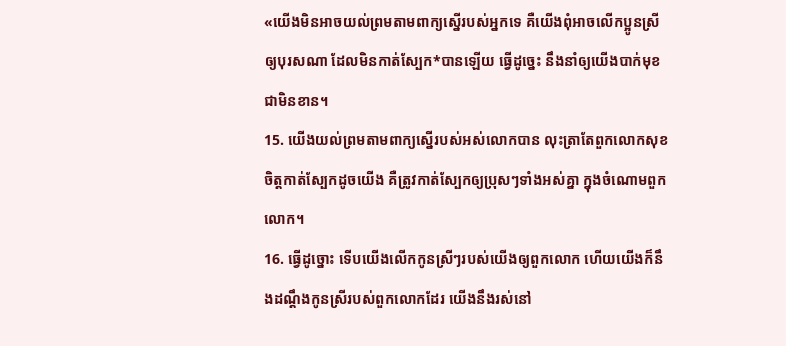«យើងមិនអាចយល់ព្រមតាមពាក្យស្នើរបស់អ្នកទេ គឺយើងពុំអាចលើកប្អូនស្រីឲ្យបុរសណា ដែលមិនកាត់ស្បែក*បានឡើយ ធ្វើដូច្នេះ នឹងនាំឲ្យយើងបាក់មុខជាមិនខាន។
15. យើងយល់ព្រមតាមពាក្យស្នើរបស់អស់លោកបាន លុះត្រាតែពួកលោកសុខចិត្តកាត់ស្បែកដូចយើង គឺត្រូវកាត់ស្បែកឲ្យប្រុសៗទាំងអស់គ្នា ក្នុងចំណោមពួកលោក។
16. ធ្វើដូច្នោះ ទើបយើងលើកកូនស្រីៗរបស់យើងឲ្យពួកលោក ហើយយើងក៏នឹងដណ្ដឹងកូនស្រីរបស់ពួកលោកដែរ យើងនឹងរស់នៅ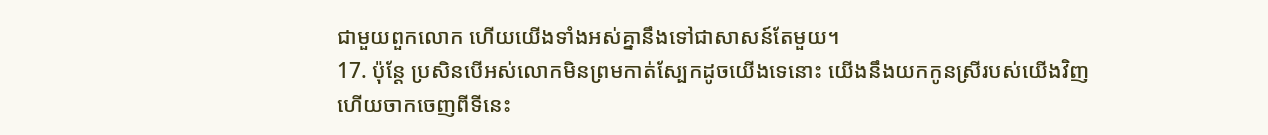ជាមួយពួកលោក ហើយយើងទាំងអស់គ្នានឹងទៅជាសាសន៍តែមួយ។
17. ប៉ុន្តែ ប្រសិនបើអស់លោកមិនព្រមកាត់ស្បែកដូចយើងទេនោះ យើងនឹងយកកូនស្រីរបស់យើងវិញ ហើយចាកចេញពីទីនេះ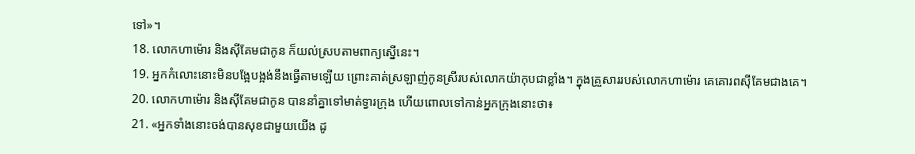ទៅ»។
18. លោកហាម៉ោរ និងស៊ីគែមជាកូន ក៏យល់ស្របតាមពាក្យស្នើនេះ។
19. អ្នកកំលោះនោះមិនបង្អែបង្អង់នឹងធ្វើតាមឡើយ ព្រោះគាត់ស្រឡាញ់កូនស្រីរបស់លោកយ៉ាកុបជាខ្លាំង។ ក្នុងគ្រួសាររបស់លោកហាម៉ោរ គេគោរពស៊ីគែមជាងគេ។
20. លោកហាម៉ោរ និងស៊ីគែមជាកូន បាននាំគ្នាទៅមាត់ទ្វារក្រុង ហើយពោលទៅកាន់អ្នកក្រុងនោះថា៖
21. «អ្នកទាំងនោះចង់បានសុខជាមួយយើង ដូ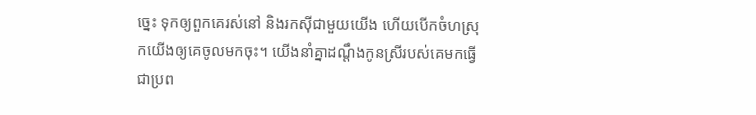ច្នេះ ទុកឲ្យពួកគេរស់នៅ និងរកស៊ីជាមួយយើង ហើយបើកចំហស្រុកយើងឲ្យគេចូលមកចុះ។ យើងនាំគ្នាដណ្ដឹងកូនស្រីរបស់គេមកធ្វើជាប្រព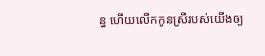ន្ធ ហើយលើកកូនស្រីរបស់យើងឲ្យ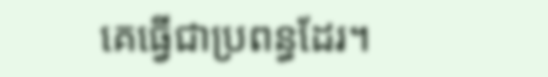គេធ្វើជាប្រពន្ធដែរ។